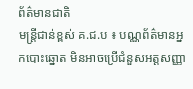ព័ត៌មានជាតិ
មន្ត្រីជាន់ខ្ពស់ គ.ជ.ប ៖ បណ្ណព័ត៌មានអ្នកបោះឆ្នោត មិនអាចប្រើជំនួសអត្តសញ្ញា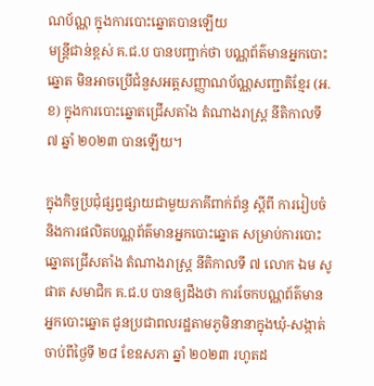ណប័ណ្ណ ក្នុងការបោះឆ្នោតបានឡើយ
មន្ត្រីជាន់ខ្ពស់ គ.ជ.ប បានបញ្ជាក់ថា បណ្ណព័ត៌មានអ្នកបោះឆ្នោត មិនអាចប្រើជំនួសអត្តសញ្ញាណប័ណ្ណសញ្ជាតិខ្មែរ (អ.ខ) ក្នុងការបោះឆ្នោតជ្រើសតាំង តំណាងរាស្រ្ដ នីតិកាលទី ៧ ឆ្នាំ ២០២៣ បានឡើយ។

ក្នុងកិច្ចប្រជុំផ្សព្វផ្សាយជាមួយភាគីពាក់ព័ន្ធ ស្ដីពី ការរៀបចំ និងការផលិតបណ្ណព័ត៌មានអ្នកបោះឆ្នោត សម្រាប់ការបោះឆ្នោតជ្រើសតាំង តំណាងរាស្រ្ដ នីតិកាលទី ៧ លោក ឯម សូផាត សមាជិក គ.ជ.ប បានឲ្យដឹងថា ការចែកបណ្ណព័ត៌មានអ្នកបោះឆ្នោត ជូនប្រជាពលរដ្ឋតាមភូមិនានាក្នុងឃុំ-សង្កាត់ ចាប់ពីថ្ងៃទី ២៨ ខែឧសភា ឆ្នាំ ២០២៣ រហូតដ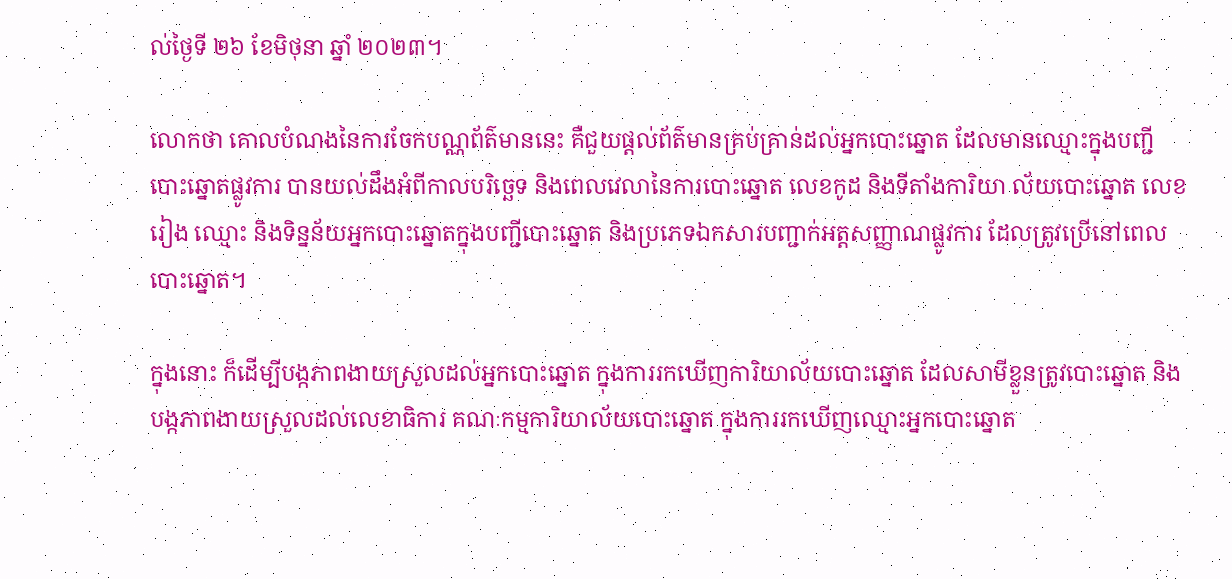ល់ថ្ងៃទី ២៦ ខែមិថុនា ឆ្នាំ ២០២៣។

លោកថា គោលបំណងនៃការចែកបណ្ណព័ត៌មាននេះ គឺជួយផ្ដល់ព័ត៌មានគ្រប់គ្រាន់ដល់អ្នកបោះឆ្នោត ដែលមានឈ្មោះក្នុងបញ្ជីបោះឆ្នោតផ្លូវការ បានយល់ដឹងអំពីកាលបរិច្ឆេទ និងពេលវេលានៃការបោះឆ្នោត លេខកូដ និងទីតាំងការិយា ល័យបោះឆ្នោត លេខរៀង ឈ្មោះ និងទិន្នន័យអ្នកបោះឆ្នោតក្នុងបញ្ជីបោះឆ្នោត និងប្រភេទឯកសារបញ្ជាក់អត្តសញ្ញាណផ្លូវការ ដែលត្រូវប្រើនៅពេលបោះឆ្នោត។

ក្នុងនោះ ក៏ដើម្បីបង្កភាពងាយស្រួលដល់អ្នកបោះឆ្នោត ក្នុងការរកឃើញការិយាល័យបោះឆ្នោត ដែលសាមីខ្លួនត្រូវបោះឆ្នោត និងបង្កភាពងាយស្រួលដល់លេខាធិការ គណៈកម្មការិយាល័យបោះឆ្នោត ក្នុងការរកឃើញឈ្មោះអ្នកបោះឆ្នោត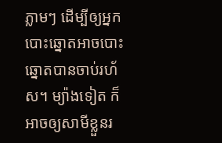ភ្លាមៗ ដើម្បីឲ្យអ្នកបោះឆ្នោតអាចបោះឆ្នោតបានចាប់រហ័ស។ ម្យ៉ាងទៀត ក៏អាចឲ្យសាមីខ្លួនរ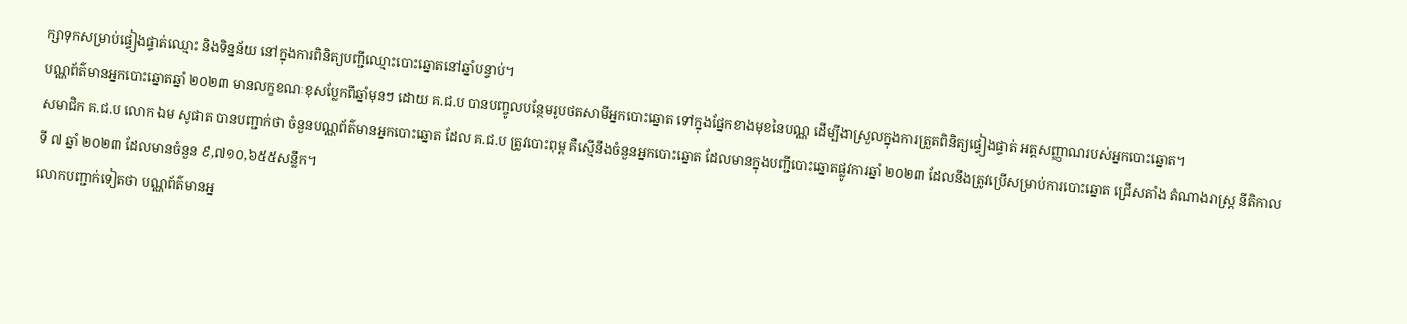ក្សាទុកសម្រាប់ផ្ទៀងផ្ទាត់ឈ្មោះ និងទិន្នន័យ នៅក្នុងការពិនិត្យបញ្ជីឈ្មោះបោះឆ្នោតនៅឆ្នាំបន្ទាប់។
បណ្ណព័ត៌មានអ្នកបោះឆ្នោតឆ្នាំ ២០២៣ មានលក្ខខណៈខុសប្លែកពីឆ្នាំមុនៗ ដោយ គ.ជ.ប បានបញ្ចូលបន្ថែមរូបថតសាមីអ្នកបោះឆ្នោត ទៅក្នុងផ្នែកខាងមុខនៃបណ្ណ ដើម្បីងាស្រួលក្នុងការត្រួតពិនិត្យផ្ទៀងផ្ទាត់ អត្តសញ្ញាណរបស់អ្នកបោះឆ្នោត។
សមាជិក គ.ជ.ប លោក ឯម សូផាត បានបញ្ជាក់ថា ចំនួនបណ្ណព័ត៌មានអ្នកបោះឆ្នោត ដែល គ.ជ.ប ត្រូវបោះពុម្ព គឺស្មើនឹងចំនួនអ្នកបោះឆ្នោត ដែលមានក្នុងបញ្ជីបោះឆ្នោតផ្លូវការឆ្នាំ ២០២៣ ដែលនឹងត្រូវប្រើសម្រាប់ការបោះឆ្នោត ជ្រើសតាំង តំណាងរាស្រ្ដ នីតិកាលទី ៧ ឆ្នាំ ២០២៣ ដែលមានចំនួន ៩,៧១០,៦៥៥សន្លឹក។
លោកបញ្ជាក់ទៀតថា បណ្ណព័ត៌មានអ្ន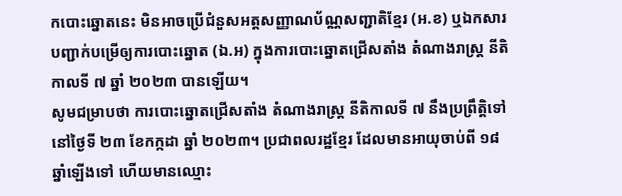កបោះឆ្នោតនេះ មិនអាចប្រើជំនួសអត្តសញ្ញាណប័ណ្ណសញ្ជាតិខ្មែរ (អ.ខ) ឬឯកសារបញ្ជាក់បម្រើឲ្យការបោះឆ្នោត (ឯ.អ) ក្នុងការបោះឆ្នោតជ្រើសតាំង តំណាងរាស្រ្ដ នីតិកាលទី ៧ ឆ្នាំ ២០២៣ បានឡើយ។
សូមជម្រាបថា ការបោះឆ្នោតជ្រើសតាំង តំណាងរាស្រ្ដ នីតិកាលទី ៧ នឹងប្រព្រឹត្តិទៅនៅថ្ងៃទី ២៣ ខែកក្កដា ឆ្នាំ ២០២៣។ ប្រជាពលរដ្ឋខ្មែរ ដែលមានអាយុចាប់ពី ១៨ឆ្នាំឡើងទៅ ហើយមានឈ្មោះ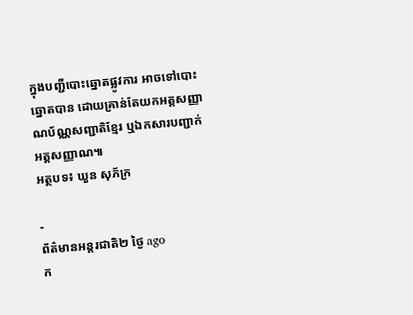ក្នុងបញ្ជីបោះឆ្នោតផ្លូវការ អាចទៅបោះឆ្នោតបាន ដោយគ្រាន់តែយកអត្តសញ្ញាណប័ណ្ណសញ្ជាតិខ្មែរ ឬឯកសារបញ្ជាក់អត្តសញ្ញាណ៕
អត្ថបទ៖ ឃួន សុភ័ក្រ

-
ព័ត៌មានអន្ដរជាតិ២ ថ្ងៃ ago
ក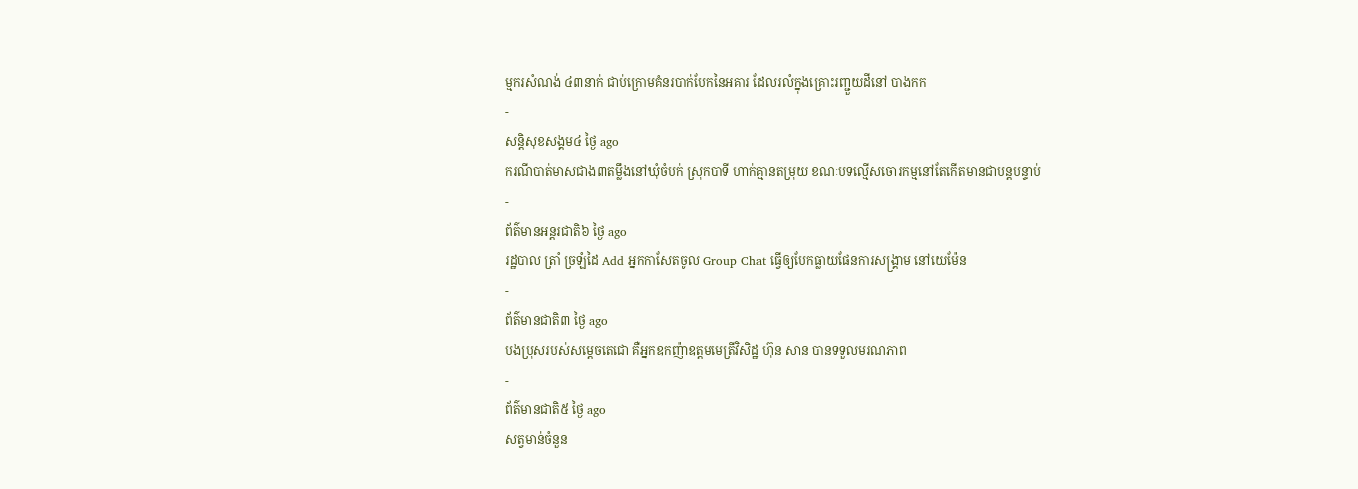ម្មករសំណង់ ៤៣នាក់ ជាប់ក្រោមគំនរបាក់បែកនៃអគារ ដែលរលំក្នុងគ្រោះរញ្ជួយដីនៅ បាងកក
-
សន្តិសុខសង្គម៤ ថ្ងៃ ago
ករណីបាត់មាសជាង៣តម្លឹងនៅឃុំចំបក់ ស្រុកបាទី ហាក់គ្មានតម្រុយ ខណៈបទល្មើសចោរកម្មនៅតែកើតមានជាបន្តបន្ទាប់
-
ព័ត៌មានអន្ដរជាតិ៦ ថ្ងៃ ago
រដ្ឋបាល ត្រាំ ច្រឡំដៃ Add អ្នកកាសែតចូល Group Chat ធ្វើឲ្យបែកធ្លាយផែនការសង្គ្រាម នៅយេម៉ែន
-
ព័ត៌មានជាតិ៣ ថ្ងៃ ago
បងប្រុសរបស់សម្ដេចតេជោ គឺអ្នកឧកញ៉ាឧត្តមមេត្រីវិសិដ្ឋ ហ៊ុន សាន បានទទួលមរណភាព
-
ព័ត៌មានជាតិ៥ ថ្ងៃ ago
សត្វមាន់ចំនួន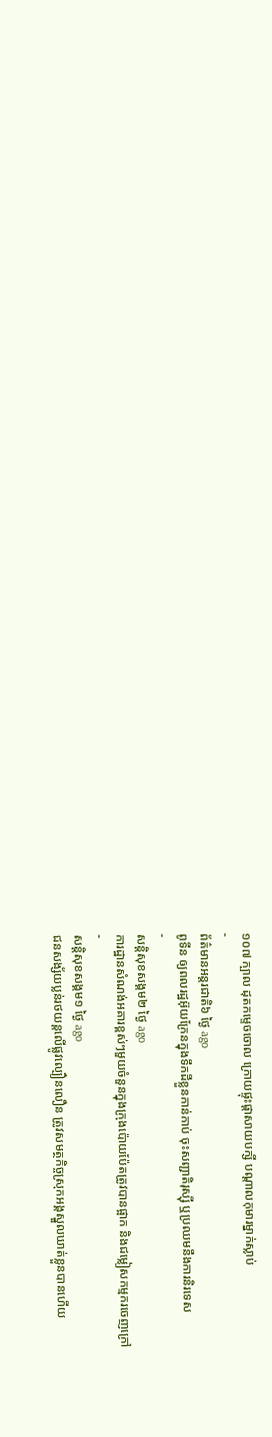១០៧ ក្បាល ដុតកម្ទេចចោល ក្រោយផ្ទុះផ្ដាសាយបក្សី បណ្តាលកុមារម្នាក់ស្លាប់
-
ព័ត៌មានអន្ដរជាតិ៦ ថ្ងៃ ago
ពូទីន ឲ្យពលរដ្ឋអ៊ុយក្រែនក្នុងទឹកដីខ្លួនកាន់កាប់ ចុះសញ្ជាតិរុស្ស៊ី ឬប្រឈមនឹងការនិរទេស
-
សន្តិសុខសង្គម២ ថ្ងៃ ago
ការដ្ឋានសំណង់អគារខ្ពស់ៗមួយចំនួនក្នុងក្រុងប៉ោយប៉ែតត្រូវបានផ្អាក និងជម្លៀសកម្មករចេញក្រៅ
-
សន្តិសុខសង្គម១ ថ្ងៃ ago
ជនសង្ស័យប្លន់រថយន្តលើផ្លូវល្បឿនលឿន ត្រូវសមត្ថកិច្ចស្រុកអង្គស្នួលឃាត់ខ្លួនបានហើយ